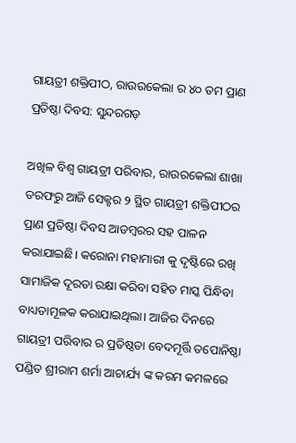ଗାୟତ୍ରୀ ଶକ୍ତିପୀଠ, ରାଉରକେଲା ର ୪୦ ତମ ପ୍ରାଣ ପ୍ରତିଷ୍ଠା ଦିବସ: ସୁନ୍ଦରଗଡ଼

ଅଖିଳ ବିଶ୍ବ ଗାୟତ୍ରୀ ପରିବାର, ରାଉରକେଲା ଶାଖା ତରଫରୁ ଆଜି ସେକ୍ଟର ୨ ସ୍ଥିତ ଗାୟତ୍ରୀ ଶକ୍ତିପୀଠର ପ୍ରାଣ ପ୍ରତିଷ୍ଠା ଦିବସ ଆଡମ୍ବରର ସହ ପାଳନ କରାଯାଇଛି। କରୋନା ମହାମାରୀ କୁ ଦୃଷ୍ଟିରେ ରଖି ସାମାଜିକ ଦୂରତା ରକ୍ଷା କରିବା ସହିତ ମାସ୍କ ପିନ୍ଧିବା ବାଧ୍ୟତାମୂଳକ କରାଯାଇଥିଲା। ଆଜିର ଦିନରେ ଗାୟତ୍ରୀ ପରିବାର ର ପ୍ରତିଷ୍ଠତା ବେଦମୂର୍ତ୍ତି ତପୋନିଷ୍ଠା ପଣ୍ଡିତ ଶ୍ରୀରାମ ଶର୍ମା ଆଚାର୍ଯ୍ୟ ଙ୍କ କରମ କମଳରେ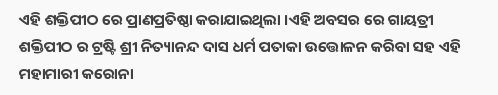ଏହି ଶକ୍ତିପୀଠ ରେ ପ୍ରାଣପ୍ରତିଷ୍ଠା କରାଯାଇଥିଲା ।ଏହି ଅବସର ରେ ଗାୟତ୍ରୀ ଶକ୍ତିପୀଠ ର ଟ୍ରଷ୍ଟି ଶ୍ରୀ ନିତ୍ୟାନନ୍ଦ ଦାସ ଧର୍ମ ପତାକା ଉତ୍ତୋଳନ କରିବା ସହ ଏହି ମହାମାରୀ କରୋନା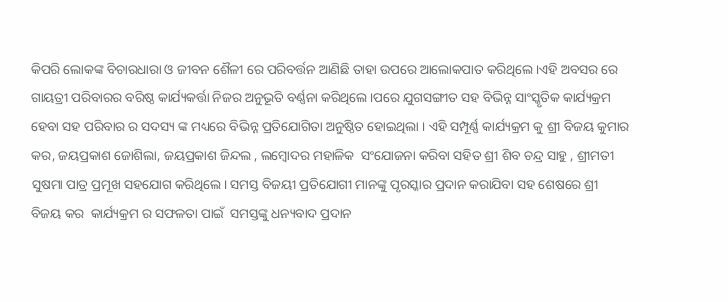କିପରି ଲୋକଙ୍କ ବିଚାରଧାରା ଓ ଜୀବନ ଶୈଳୀ ରେ ପରିବର୍ତ୍ତନ ଆଣିଛି ତାହା ଉପରେ ଆଲୋକପାତ କରିଥିଲେ ।ଏହି ଅବସର ରେ ଗାୟତ୍ରୀ ପରିବାରର ବରିଷ୍ଠ କାର୍ଯ୍ୟକର୍ତ୍ତା ନିଜର ଅନୁଭୂତି ବର୍ଣ୍ଣନା କରିଥିଲେ ।ପରେ ଯୁଗସଙ୍ଗୀତ ସହ ବିଭିନ୍ନ ସାଂସ୍କୃତିକ କାର୍ଯ୍ୟକ୍ରମ ହେବା ସହ ପରିବାର ର ସଦସ୍ୟ ଙ୍କ ମଧ୍ୟରେ ବିଭିନ୍ନ ପ୍ରତିଯୋଗିତା ଅନୁଷ୍ଠିତ ହୋଇଥିଲା । ଏହି ସମ୍ପୂର୍ଣ୍ଣ କାର୍ଯ୍ୟକ୍ରମ କୁ ଶ୍ରୀ ବିଜୟ କୁମାର କର, ଜୟପ୍ରକାଶ ଜୋଶିଲା, ଜୟପ୍ରକାଶ ଜିନ୍ଦଲ , ଲମ୍ବୋଦର ମହାଳିକ  ସଂଯୋଜନା କରିବା ସହିତ ଶ୍ରୀ ଶିବ ଚନ୍ଦ୍ର ସାହୁ , ଶ୍ରୀମତୀ ସୁଷମା ପାତ୍ର ପ୍ରମୂଖ ସହଯୋଗ କରିଥିଲେ। ସମସ୍ତ ବିଜୟୀ ପ୍ରତିଯୋଗୀ ମାନଙ୍କୁ ପୃରସ୍କାର ପ୍ରଦାନ କରାଯିବା ସହ ଶେଷରେ ଶ୍ରୀ ବିଜୟ କର  କାର୍ଯ୍ୟକ୍ରମ ର ସଫଳତା ପାଇଁ  ସମସ୍ତଙ୍କୁ ଧନ୍ୟବାଦ ପ୍ରଦାନ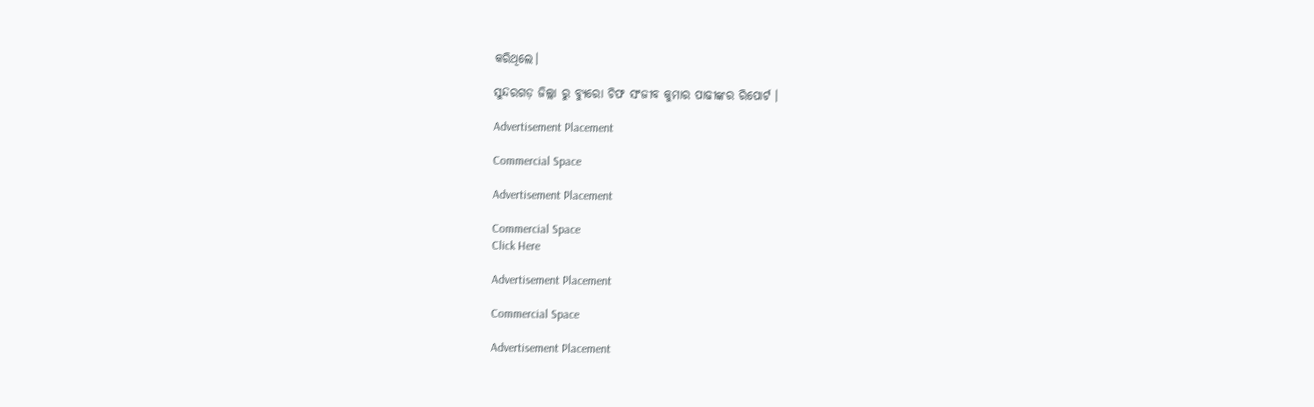କରିଥିଲେ।

ସୁନ୍ଦରଗଡ଼ ଜିଲ୍ଲା ରୁ ବ୍ୟୁରୋ ଚିଫ ସଂଜୀବ କୁମାର ପାଢୀଙ୍କର ରିପୋର୍ଟ ।

Advertisement Placement

Commercial Space

Advertisement Placement

Commercial Space
Click Here

Advertisement Placement

Commercial Space

Advertisement Placement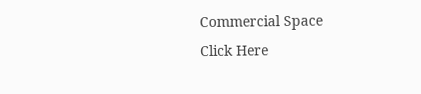Commercial Space
Click Here